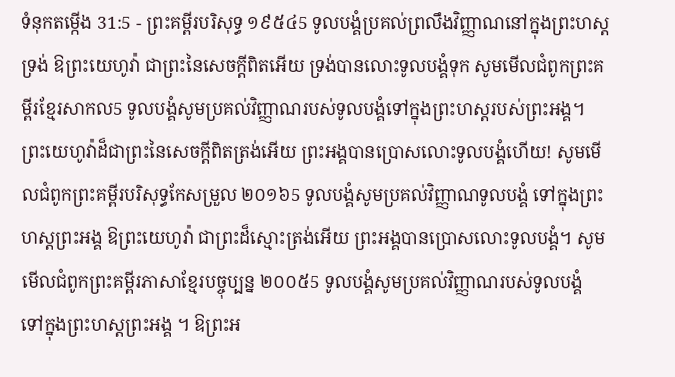ទំនុកតម្កើង 31:5 - ព្រះគម្ពីរបរិសុទ្ធ ១៩៥៤5 ទូលបង្គំប្រគល់ព្រលឹងវិញ្ញាណនៅក្នុងព្រះហស្តទ្រង់ ឱព្រះយេហូវ៉ា ជាព្រះនៃសេចក្ដីពិតអើយ ទ្រង់បានលោះទូលបង្គំទុក សូមមើលជំពូកព្រះគម្ពីរខ្មែរសាកល5 ទូលបង្គំសូមប្រគល់វិញ្ញាណរបស់ទូលបង្គំទៅក្នុងព្រះហស្តរបស់ព្រះអង្គ។ ព្រះយេហូវ៉ាដ៏ជាព្រះនៃសេចក្ដីពិតត្រង់អើយ ព្រះអង្គបានប្រោសលោះទូលបង្គំហើយ! សូមមើលជំពូកព្រះគម្ពីរបរិសុទ្ធកែសម្រួល ២០១៦5 ទូលបង្គំសូមប្រគល់វិញ្ញាណទូលបង្គំ ទៅក្នុងព្រះហស្តព្រះអង្គ ឱព្រះយេហូវ៉ា ជាព្រះដ៏ស្មោះត្រង់អើយ ព្រះអង្គបានប្រោសលោះទូលបង្គំ។ សូមមើលជំពូកព្រះគម្ពីរភាសាខ្មែរបច្ចុប្បន្ន ២០០៥5 ទូលបង្គំសូមប្រគល់វិញ្ញាណរបស់ទូលបង្គំ ទៅក្នុងព្រះហស្ដព្រះអង្គ ។ ឱព្រះអ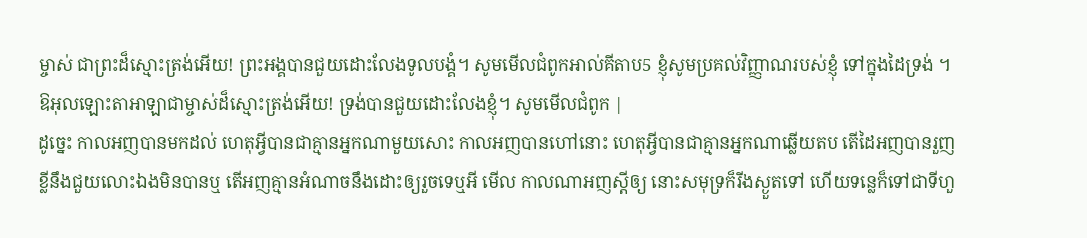ម្ចាស់ ជាព្រះដ៏ស្មោះត្រង់អើយ! ព្រះអង្គបានជួយដោះលែងទូលបង្គំ។ សូមមើលជំពូកអាល់គីតាប5 ខ្ញុំសូមប្រគល់វិញ្ញាណរបស់ខ្ញុំ ទៅក្នុងដៃទ្រង់ ។ ឱអុលឡោះតាអាឡាជាម្ចាស់ដ៏ស្មោះត្រង់អើយ! ទ្រង់បានជួយដោះលែងខ្ញុំ។ សូមមើលជំពូក |
ដូច្នេះ កាលអញបានមកដល់ ហេតុអ្វីបានជាគ្មានអ្នកណាមួយសោះ កាលអញបានហៅនោះ ហេតុអ្វីបានជាគ្មានអ្នកណាឆ្លើយតប តើដៃអញបានរួញខ្លីនឹងជួយលោះឯងមិនបានឬ តើអញគ្មានអំណាចនឹងដោះឲ្យរួចទេឬអី មើល កាលណាអញស្តីឲ្យ នោះសមុទ្រក៏រីងស្ងួតទៅ ហើយទន្លេក៏ទៅជាទីហួ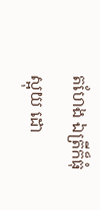តហែង ឯត្រីក៏ធុំស្អុយ ដោ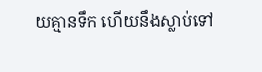យគ្មានទឹក ហើយនឹងស្លាប់ទៅ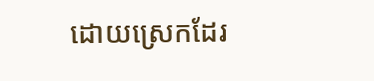ដោយស្រេកដែរ